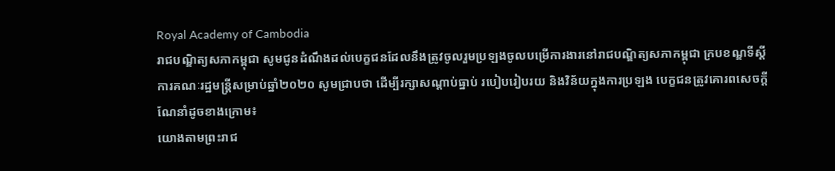Royal Academy of Cambodia
រាជបណ្ឌិត្យសភាកម្ពុជា សូមជូនដំណឹងដល់បេក្ខជនដែលនឹងត្រូវចូលរួមប្រឡងចូលបម្រើការងារនៅរាជបណ្ឌិត្យសភាកម្ពុជា ក្របខណ្ឌទីស្តីការគណៈរដ្ឋមន្រ្តីសម្រាប់ឆ្នាំ២០២០ សូមជ្រាបថា ដើម្បីរក្សាសណ្តាប់ធ្នាប់ របៀបរៀបរយ និងវិន័យក្នុងការប្រឡង បេក្ខជនត្រូវគោរពសេចក្តីណែនាំដូចខាងក្រោម៖
យោងតាមព្រះរាជ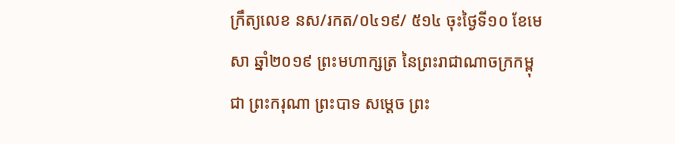ក្រឹត្យលេខ នស/រកត/០៤១៩/ ៥១៤ ចុះថ្ងៃទី១០ ខែមេសា ឆ្នាំ២០១៩ ព្រះមហាក្សត្រ នៃព្រះរាជាណាចក្រកម្ពុជា ព្រះករុណា ព្រះបាទ សម្តេច ព្រះ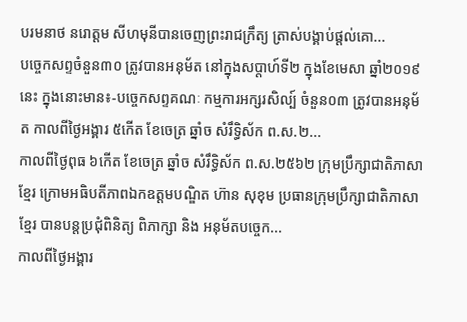បរមនាថ នរោត្តម សីហមុនីបានចេញព្រះរាជក្រឹត្យ ត្រាស់បង្គាប់ផ្តល់គោ...
បច្ចេកសព្ទចំនួន៣០ ត្រូវបានអនុម័ត នៅក្នុងសប្តាហ៍ទី២ ក្នុងខែមេសា ឆ្នាំ២០១៩នេះ ក្នុងនោះមាន៖-បច្ចេកសព្ទគណៈ កម្មការអក្សរសិល្ប៍ ចំនួន០៣ ត្រូវបានអនុម័ត កាលពីថ្ងៃអង្គារ ៥កើត ខែចេត្រ ឆ្នាំច សំរឹទ្ធិស័ក ព.ស.២...
កាលពីថ្ងៃពុធ ៦កេីត ខែចេត្រ ឆ្នាំច សំរឹទ្ធិស័ក ព.ស.២៥៦២ ក្រុមប្រឹក្សាជាតិភាសាខ្មែរ ក្រោមអធិបតីភាពឯកឧត្តមបណ្ឌិត ហ៊ាន សុខុម ប្រធានក្រុមប្រឹក្សាជាតិភាសាខ្មែរ បានបន្តប្រជុំពិនិត្យ ពិភាក្សា និង អនុម័តបច្ចេក...
កាលពីថ្ងៃអង្គារ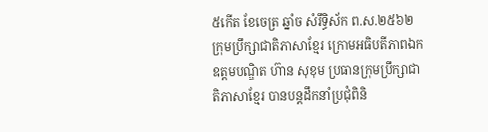៥កេីត ខែចេត្រ ឆ្នាំច សំរឹទ្ធិស័ក ព.ស.២៥៦២ ក្រុមប្រឹក្សាជាតិភាសាខ្មែរ ក្រោមអធិបតីភាពឯកឧត្តមបណ្ឌិត ហ៊ាន សុខុម ប្រធានក្រុមប្រឹក្សាជាតិភាសាខ្មែរ បានបន្តដឹកនាំប្រជុំពិនិ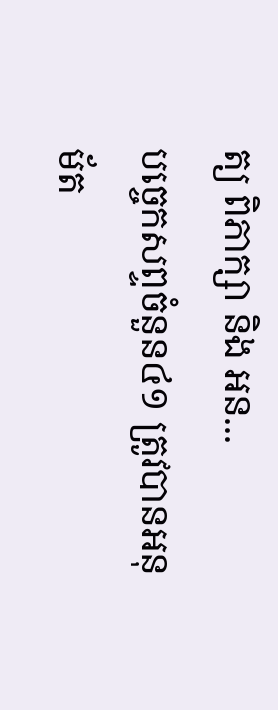ត្យ ពិភាក្សា និង អន...
បច្ចេកសព្ទចំនួន៤១ ត្រូវបានអនុម័ត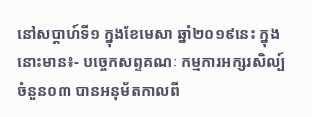នៅសប្តាហ៍ទី១ ក្នុងខែមេសា ឆ្នាំ២០១៩នេះ ក្នុងនោះមាន៖- បច្ចេកសព្ទគណៈ កម្មការអក្សរសិល្ប៍ ចំនួន០៣ បានអនុម័តកាលពី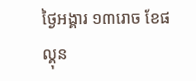ថ្ងៃអង្គារ ១៣រោច ខែផល្គុន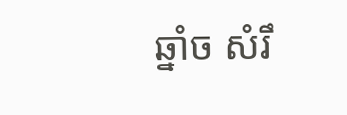ឆ្នាំច សំរឹ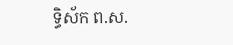ទ្ធិស័ក ព.ស.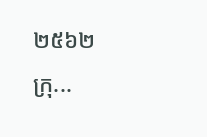២៥៦២ ក្រុ...